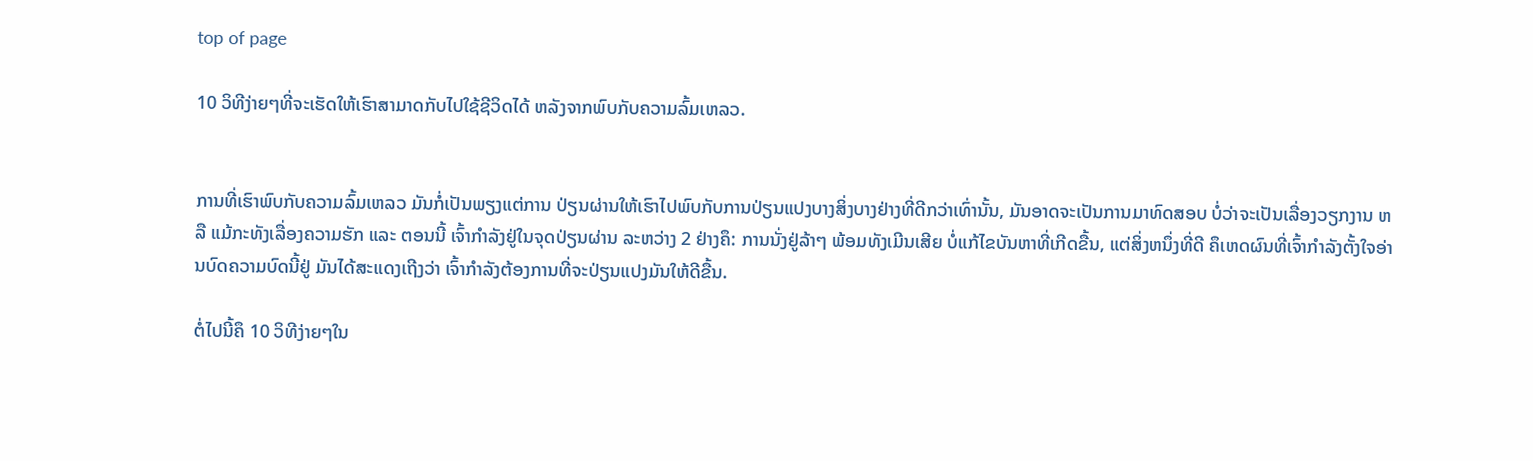top of page

10 ວິທີງ່າຍໆທີ່ຈະເຮັດໃຫ້ເຮົາສາມາດກັບໄປໃຊ້ຊີວິດໄດ້ ຫລັງຈາກພົບກັບຄວາມລົ້ມເຫລວ.


ການທີ່ເຮົາພົບກັບຄວາມລົ້ມເຫລວ ມັນກໍ່ເປັນພຽງແຕ່ການ ປ່ຽນຜ່ານໃຫ້ເຮົາໄປພົບກັບການປ່ຽນແປງບາງສິ່ງບາງຢ່າງທີ່ດີກວ່າເທົ່ານັ້ນ, ມັນອາດຈະເປັນການມາທົດສອບ ບໍ່ວ່າຈະເປັນເລື່ອງວຽກງານ ຫລື ແມ້ກະທັງເລື່ອງຄວາມຮັກ ແລະ ຕອນນີ້ ເຈົ້າກຳລັງຢູ່ໃນຈຸດປ່ຽນຜ່ານ ລະຫວ່າງ 2 ຢ່າງຄຶ: ການນັ່ງຢູ່ລ້າໆ ພ້ອມທັງເມີນເສີຍ ບໍ່ແກ້ໄຂບັນຫາທີ່ເກີດຂື້ນ, ແຕ່ສິ່ງຫນຶ່ງທີ່ດີ ຄຶເຫດຜົນທີ່ເຈົ້າກຳລັງຕັ້ງໃຈອ່ານບົດຄວາມບົດນີ້ຢູ່ ມັນໄດ້ສະແດງເຖີງວ່າ ເຈົ້າກຳລັງຕ້ອງການທີ່ຈະປ່ຽນແປງມັນໃຫ້ດີຂື້ນ.

ຕໍ່ໄປນີ້ຄຶ 10 ວິທີງ່າຍໆໃນ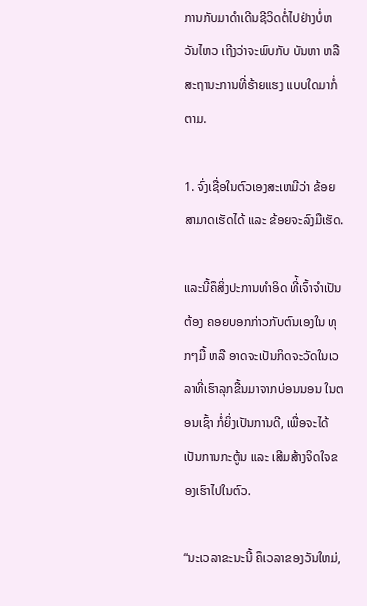ການກັບມາດຳເດີນຊີວິດຕໍ່ໄປຢ່າງບໍ່ຫວັນໄຫວ ເຖີງວ່າຈະພົບກັບ ບັນຫາ ຫລື ສະຖານະການທີ່ຮ້າຍແຮງ ແບບໃດມາກໍ່ຕາມ.

1. ຈົ່ງເຊື່ອໃນຕົວເອງສະເຫມີວ່າ ຂ້ອຍສາມາດເຮັດໄດ້ ແລະ ຂ້ອຍຈະລົງມືເຮັດ.

ແລະນີ້ຄຶສິ່ງປະການທຳອິດ ທີ່້ເຈົ້າຈຳເປັນຕ້ອງ ຄອຍບອກກ່າວກັບຕົນເອງໃນ ທຸກໆມື້ ຫລື ອາດຈະເປັນກິດຈະວັດໃນເວລາທີ່ເຮົາລຸກຂື້ນມາຈາກບ່ອນນອນ ໃນຕອນເຊົ້າ ກໍ່ຍິ່ງເປັນການດີ, ເພື່ອຈະໄດ້ເປັນການກະຕູ້ນ ແລະ ເສີມສ້າງຈິດໃຈຂອງເຮົາໄປໃນຕົວ.

“ນະເວລາຂະນະນີ້ ຄຶເວລາຂອງວັນໃຫມ່,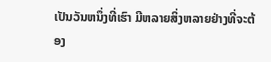ເປັນວັນຫນຶ່ງທີ່ເຮົາ ມີຫລາຍສິ່ງຫລາຍຢ່າງທີ່ຈະຕ້ອງ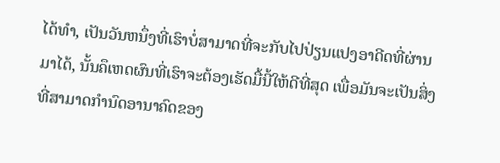ໄດ້ທຳ, ເປັນວັນຫນຶ່ງທີ່ເຮົາບໍ່ສາມາດທີ່ຈະກັບໄປປ່ຽນແປງອາດີດທີ່ຜ່ານມາໄດ້, ນັ້ນຄຶເຫດຜົນທີ່ເຮົາຈະຕ້ອງເຮັດມື້ນີ້ໃຫ້ດີທີ່ສຸດ ເພື່ອມັນຈະເປັນສິ່ງທີ່ສາມາດກຳນົດອານາຄົດຂອງ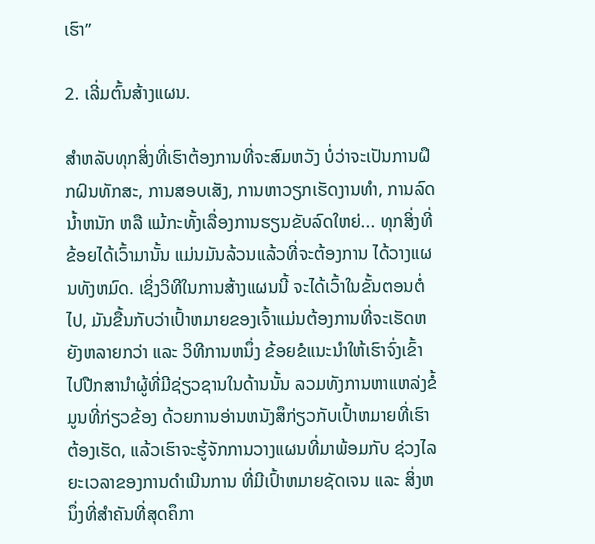ເຮົາ”

2. ເລີ່ມຕົ້ນສ້າງແຜນ.

ສໍາຫລັບທຸກສິ່ງທີ່ເຮົາຕ້ອງການທີ່ຈະສົມຫວັງ ບໍ່ວ່າຈະເປັນການຝຶກຝົນທັກສະ, ການສອບເສັງ, ການຫາວຽກເຮັດງານທໍາ, ການລົດນໍ້າຫນັກ ຫລື ແມ້ກະທັ້ງເລື່ອງການຮຽນຂັບລົດໃຫຍ່... ທຸກສິ່ງທີ່ຂ້ອຍໄດ້ເວົ້າມານັ້ນ ແມ່ນມັນລ້ວນແລ້ວທີ່ຈະຕ້ອງການ ໄດ້ວາງແຜນທັງຫມົດ. ເຊິ່ງວິທີໃນການສ້າງແຜນນີ້ ຈະໄດ້ເວົ້າໃນຂັ້ນຕອນຕໍ່ໄປ, ມັນຂື້ນກັບວ່າເປົ້າຫມາຍຂອງເຈົ້າແມ່ນຕ້ອງການທີ່ຈະເຮັດຫຍັງຫລາຍກວ່າ ແລະ ວິທີການຫນຶ່ງ ຂ້ອຍຂໍແນະນຳໃຫ້ເຮົາຈົ່ງເຂົ້າໄປປືກສານຳຜູ້ທີ່ມີຊ່ຽວຊານໃນດ້ານນັ້ນ ລວມທັງການຫາແຫລ່ງຂໍ້ມູນທີ່ກ່ຽວຂ້ອງ ດ້ວຍການອ່ານຫນັງສຶກ່ຽວກັບເປົ້າຫມາຍທີ່ເຮົາຕ້ອງເຮັດ, ແລ້ວເຮົາຈະຮູ້ຈັກການວາງແຜນທີ່ມາພ້ອມກັບ ຊ່ວງໄລຍະເວລາຂອງການດຳເນີນການ ທີ່ມີເປົ້າຫມາຍຊັດເຈນ ແລະ ສິ່ງຫນຶ່ງທີ່ສຳຄັນທີ່ສຸດຄຶກາ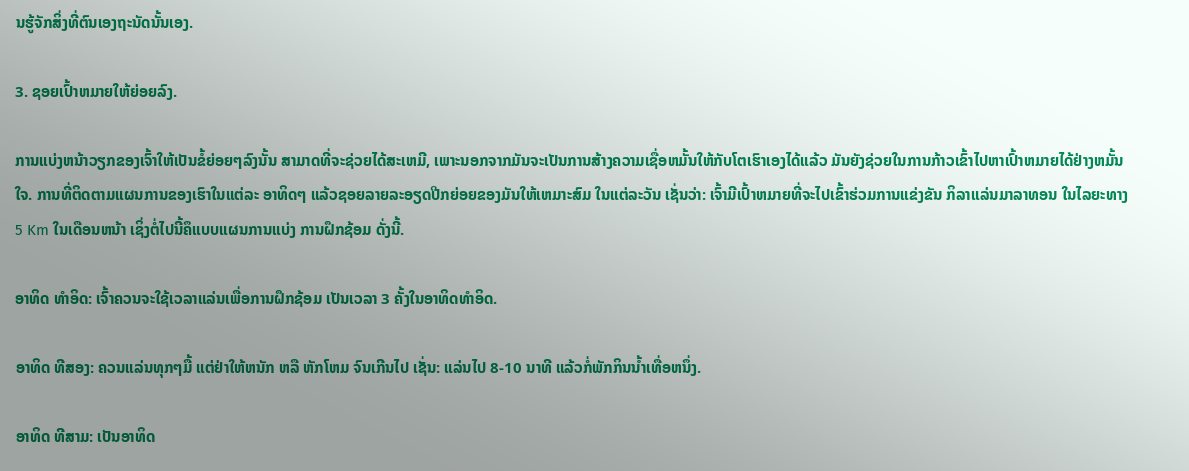ນຮູ້ຈັກສິ່ງທີ່ຕົນເອງຖະນັດນັ້ນເອງ.

3. ຊອຍເປົ້າຫມາຍໃຫ້ຍ່ອຍລົງ.

ການແບ່ງຫນ້າວຽກຂອງເຈົ້າໃຫ້ເປັນຂໍ້ຍ່ອຍໆລົງນັ້ນ ສາມາດທີ່ຈະຊ່ວຍໄດ້ສະເຫມີ, ເພາະນອກຈາກມັນຈະເປັນການສ້າງຄວາມເຊື່ອຫມັ້ນໃຫ້ກັບໂຕເຮົາເອງໄດ້ແລ້ວ ມັນຍັງຊ່ວຍໃນການກ້າວເຂົ້າໄປຫາເປົ້າຫມາຍໄດ້ຢ່າງຫມັ້ນໃຈ. ການທີ່ຕິດຕາມແຜນການຂອງເຮົາໃນແຕ່ລະ ອາທິດໆ ແລ້ວຊອຍລາຍລະອຽດປີກຍ່ອຍຂອງມັນໃຫ້ເຫມາະສົມ ໃນແຕ່ລະວັນ ເຊັ່ນວ່າ: ເຈົ້າມີເປົ້າຫມາຍທີ່ຈະໄປເຂົ້າຮ່ວມການແຂ່ງຂັນ ກິລາແລ່ນມາລາທອນ ໃນໄລຍະທາງ 5 Km ໃນເດືອນຫນ້າ ເຊິ່ງຕໍ່ໄປນີ້ຄຶແບບແຜນການແບ່ງ ການຝຶກຊ້ອມ ດັ່ງນີ້.

ອາທິດ ທຳອິດ: ເຈົ້າຄວນຈະໃຊ້ເວລາແລ່ນເພື່ອການຝຶກຊ້ອມ ເປັນເວລາ 3 ຄັ້ງໃນອາທິດທໍາອິດ.

ອາທິດ ທີສອງ: ຄວນແລ່ນທຸກໆມື້ ແຕ່ຢ່າໃຫ້ຫນັກ ຫລື ຫັກໂຫມ ຈົນເກີນໄປ ເຊັ່ນ: ແລ່ນໄປ 8-10 ນາທີ ແລ້ວກໍ່ພັກກິນນໍ້າເທື່ອຫນຶ່ງ.

ອາທິດ ທີສາມ: ເປັນອາທິດ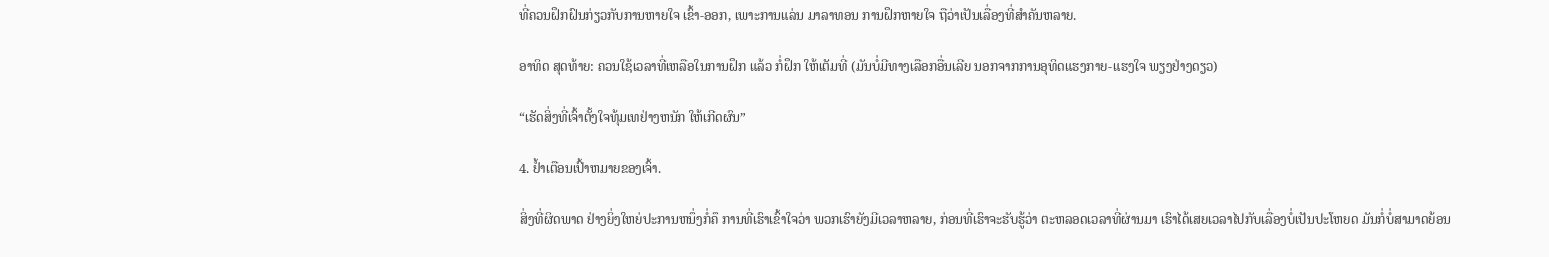ທີ່ຄວນຝຶກຝົນກ່ຽວກັບການຫາຍໃຈ ເຂົ້າ-ອອກ, ເພາະການແລ່ນ ມາລາທອນ ການຝຶກຫາຍໃຈ ຖືວ່າເປັນເລື່ອງທີ່ສຳຄັນຫລາຍ.

ອາທິດ ສຸດທ້າຍ: ຄວນໃຊ້ເວລາທີ່ເຫລືອໃນການຝຶກ ແລ້ວ ກໍ່ຝຶກ ໃຫ້ເຕັມທີ່ (ມັນບໍ່ມີທາງເລືອກອື່ນເລີຍ ນອກຈາກການອຸທິດແຮງກາຍ-ແຮງໃຈ ພຽງຢ່າງດຽວ)

“ເຮັດສິ່ງທີ່ເຈົ້າຕັ້ງໃຈທຸ້ມເທຢ່າງຫນັກ ໃຫ້ເກີດຜົນ”

4. ຢໍ້າເຕືອນເປົ້າຫມາຍຂອງເຈົ້າ.

ສິ່ງທີ່ຜິດພາດ ຢ່າງຍິ່ງໃຫຍ່ປະການຫນຶ່ງກໍ່ຄຶ ການທີ່ເຮົາເຂົ້າໃຈວ່າ ພວກເຮົາຍັງມີເວລາຫລາຍ, ກ່ອນທີ່ເຮົາຈະຮັບຮູ້ວ່າ ຕະຫລອດເວລາທີ່ຜ່ານມາ ເຮົາໄດ້ເສຍເວລາໄປກັບເລື່ອງບໍ່ເປັນປະໂຫຍດ ມັນກໍ່ບໍ່ສາມາດຍ້ອນ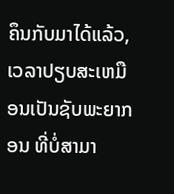ຄຶນກັບມາໄດ້ແລ້ວ, ເວລາປຽບສະເຫມືອນເປັນຊັບພະຍາກອນ ທີ່ບໍ່ສາມາ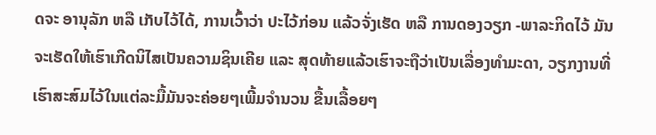ດຈະ ອານຸລັກ ຫລື ເກັບໄວ້ໄດ້, ການເວົ້າວ່າ ປະໄວ້ກ່ອນ ແລ້ວຈັ່ງເຮັດ ຫລື ການດອງວຽກ -ພາລະກິດໄວ້ ມັນຈະເຮັດໃຫ້ເຮົາເກີດນິໄສເປັນຄວາມຊິນເຄີຍ ແລະ ສຸດທ້າຍແລ້ວເຮົາຈະຖືວ່າເປັນເລື່ອງທຳມະດາ, ວຽກງານທີ່ເຮົາສະສົມໄວ້ໃນແຕ່ລະມື້ມັນຈະຄ່ອຍໆເພີ້ມຈໍານວນ ຂື້ນເລື້ອຍໆ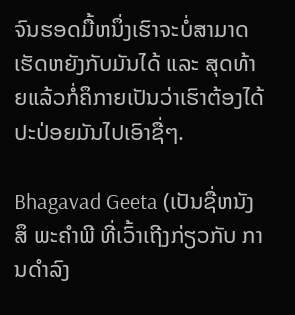ຈົນຮອດມື້ຫນຶ່ງເຮົາຈະບໍ່ສາມາດເຮັດຫຍັງກັບມັນໄດ້ ແລະ ສຸດທ້າຍແລ້ວກໍ່ຄຶກາຍເປັນວ່າເຮົາຕ້ອງໄດ້ປະປ່ອຍມັນໄປເອົາຊື່ໆ.

Bhagavad Geeta (ເປັນຊື່ຫນັງສຶ ພະຄຳພີ ທີ່ເວົ້າເຖີງກ່ຽວກັບ ການດຳລົງ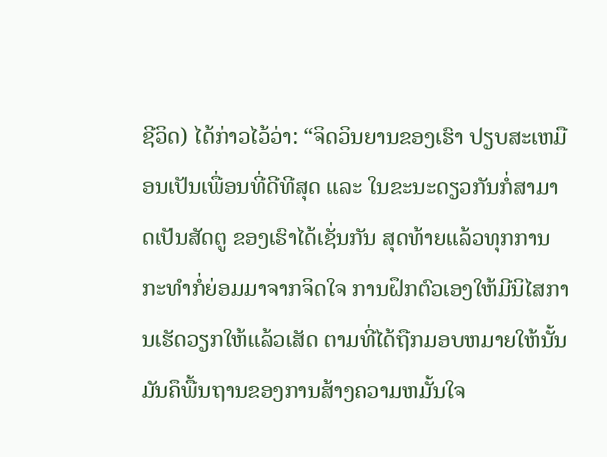ຊີວິດ) ໄດ້ກ່າວໄວ້ວ່າ: “ຈິດວິນຍານຂອງເຮົາ ປຽບສະເຫມືອນເປັນເພື່ອນທີ່ດີທີສຸດ ແລະ ໃນຂະນະດຽວກັນກໍ່ສາມາດເປັນສັດຕູ ຂອງເຮົາໄດ້ເຊັ່ນກັນ ສຸດທ້າຍແລ້ວທຸກການກະທໍາກໍ່ຍ່ອມມາຈາກຈິດໃຈ ການຝຶກຕົວເອງໃຫ້ມີນິໄສການເຮັດວຽກໃຫ້ແລ້ວເສັດ ຕາມທີ່ໄດ້ຖືກມອບຫມາຍໃຫ້ນັ້ນ ມັນຄຶພື້ນຖານຂອງການສ້າງຄວາມຫມັ້ນໃຈ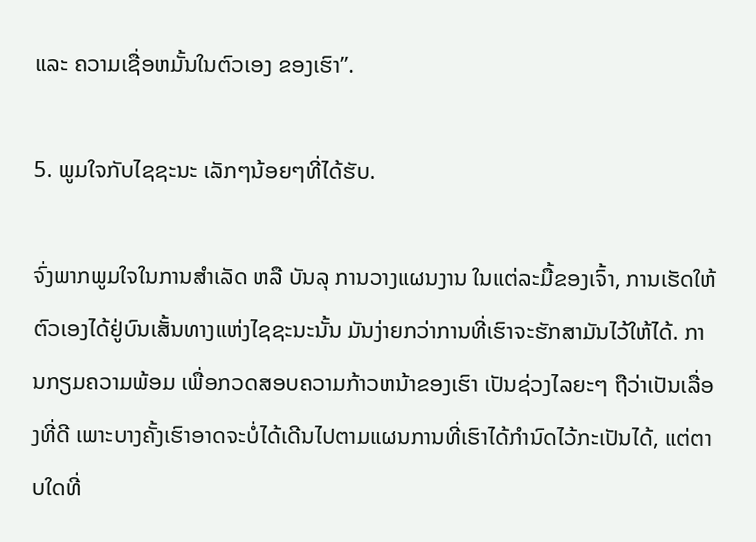ແລະ ຄວາມເຊື່ອຫມັ້ນໃນຕົວເອງ ຂອງເຮົາ”.

5. ພູມໃຈກັບໄຊຊະນະ ເລັກໆນ້ອຍໆທີ່ໄດ້ຮັບ.

ຈົ່ງພາກພູມໃຈໃນການສຳເລັດ ຫລື ບັນລຸ ການວາງແຜນງານ ໃນແຕ່ລະມື້ຂອງເຈົ້າ, ການເຮັດໃຫ້ຕົວເອງໄດ້ຢູ່ບົນເສັ້ນທາງແຫ່ງໄຊຊະນະນັ້ນ ມັນງ່າຍກວ່າການທີ່ເຮົາຈະຮັກສາມັນໄວ້ໃຫ້ໄດ້. ການກຽມຄວາມພ້ອມ ເພື່ອກວດສອບຄວາມກ້າວຫນ້າຂອງເຮົາ ເປັນຊ່ວງໄລຍະໆ ຖືວ່າເປັນເລື່ອງທີ່ດີ ເພາະບາງຄັ້ງເຮົາອາດຈະບໍ່ໄດ້ເດີນໄປຕາມແຜນການທີ່ເຮົາໄດ້ກຳນົດໄວ້ກະເປັນໄດ້, ແຕ່ຕາບໃດທີ່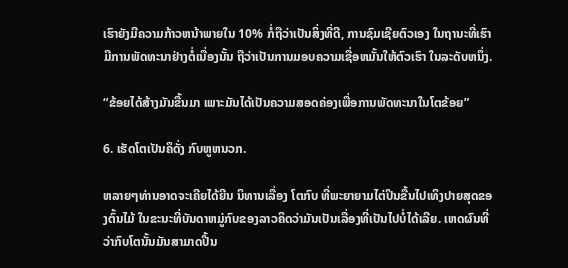ເຮົາຍັງມີຄວາມກ້າວຫນ້າພາຍໃນ 10% ກໍ່ຖືວ່າເປັນສິ່ງທີ່ດີ, ການຊົມເຊີຍຕົວເອງ ໃນຖານະທີ່ເຮົາມີການພັດທະນາຢ່າງຕໍ່ເນື່ອງນັ້ນ ຖືວ່າເປັນການມອບຄວາມເຊື່ອຫມັ້ນໃຫ້ຕົວເຮົາ ໃນລະດັບຫນຶ່ງ.

“ຂ້ອຍໄດ້ສ້າງມັນຂື້ນມາ ເພາະມັນໄດ້ເປັນຄວາມສອດຄ່ອງເພື່ອການພັດທະນາໃນໂຕຂ້ອຍ”

6. ເຮັດໂຕເປັນຄຶດັ່ງ ກົບຫູຫນວກ.

ຫລາຍໆທ່ານອາດຈະເຄີຍໄດ້ຍີນ ນິທານເລື່ອງ ໂຕກົບ ທີ່ພະຍາຍາມໄຕ່ປິນຂື້ນໄປເທິງປາຍສຸດຂອງຕົ້ນໄມ້ ໃນຂະນະທີ່ບັນດາຫມູ່ກົບຂອງລາວຄິດວ່າມັນເປັນເລື່ອງທີ່ເປັນໄປບໍ່ໄດ້ເລີຍ. ເຫດຜົນທີ່ວ່າກົບໂຕນັ້ນມັນສາມາດປີ້ນ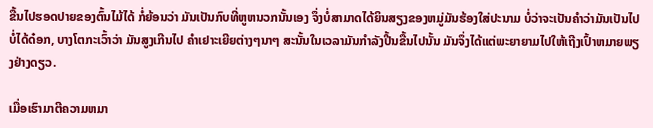ຂື້ນໄປຮອດປາຍຂອງຕົ້ນໄມ້ໄດ້ ກໍ່ຍ້ອນວ່າ ມັນເປັນກົບທີ່ຫູຫນວກນັ້ນເອງ ຈຶ່ງບໍ່ສາມາດໄດ້ຍິນສຽງຂອງຫມູ່ມັນຮ້ອງໃສ່ປະນາມ ບໍ່ວ່າຈະເປັນຄຳວ່າມັນເປັນໄປບໍ່ໄດ້ດ໋ອກ, ບາງໂຕກະເວົ້າວ່າ ມັນສູງເກີນໄປ ຄໍາເຢາະເຍີຍຕ່າງໆນາໆ ສະນັ້ນໃນເວລາມັນກໍາລັງປີ້ນຂື້ນໄປນັ້ນ ມັນຈຶ່ງໄດ້ແຕ່ພະຍາຍາມໄປໃຫ້ເຖີງເປົ້າຫມາຍພຽງຢ່າງດຽວ.

ເມື່ອເຮົາມາຕີຄວາມຫມາ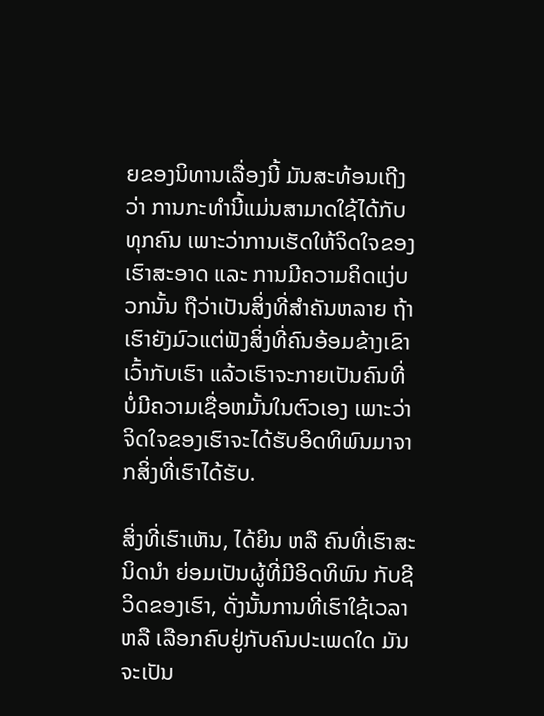ຍຂອງນິທານເລື່ອງນີ້ ມັນສະທ້ອນເຖີງວ່າ ການກະທຳນີ້ແມ່ນສາມາດໃຊ້ໄດ້ກັບທຸກຄົນ ເພາະວ່າການເຮັດໃຫ້ຈິດໃຈຂອງເຮົາສະອາດ ແລະ ການມີຄວາມຄິດແງ່ບວກນັ້ນ ຖືວ່າເປັນສິ່ງທີ່ສຳຄັນຫລາຍ ຖ້າເຮົາຍັງມົວແຕ່ຟັງສິ່ງທີ່ຄົນອ້ອມຂ້າງເຂົາເວົ້າກັບເຮົາ ແລ້ວເຮົາຈະກາຍເປັນຄົນທີ່ບໍ່ມີຄວາມເຊື່ອຫມັ້ນໃນຕົວເອງ ເພາະວ່າຈິດໃຈຂອງເຮົາຈະໄດ້ຮັບອິດທິພົນມາຈາກສິ່ງທີ່ເຮົາໄດ້ຮັບ.

ສິ່ງທີ່ເຮົາເຫັນ, ໄດ້ຍິນ ຫລື ຄົນທີ່ເຮົາສະນິດນໍາ ຍ່ອມເປັນຜູ້ທີ່ມີອິດທິພົນ ກັບຊີວິດຂອງເຮົາ, ດັ່ງນັ້ນການທີ່ເຮົາໃຊ້ເວລາ ຫລື ເລືອກຄົບຢູ່ກັບຄົນປະເພດໃດ ມັນຈະເປັນ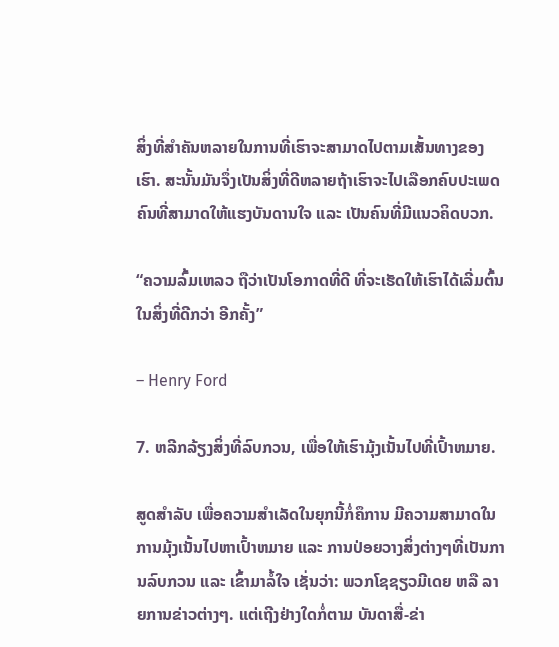ສິ່ງທີ່ສໍາຄັນຫລາຍໃນການທີ່ເຮົາຈະສາມາດໄປຕາມເສັ້ນທາງຂອງເຮົາ. ສະນັ້ນມັນຈຶ່ງເປັນສິ່ງທີ່ດີຫລາຍຖ້າເຮົາຈະໄປເລືອກຄົບປະເພດຄົນທີ່ສາມາດໃຫ້ແຮງບັນດານໃຈ ແລະ ເປັນຄົນທີ່ມີແນວຄິດບວກ.

“ຄວາມລົ້ມເຫລວ ຖືວ່າເປັນໂອກາດທີ່ດີ ທີ່ຈະເຮັດໃຫ້ເຮົາໄດ້ເລີ່ມຕົ້ນໃນສິ່ງທີ່ດີກວ່າ ອີກຄັ້ງ”

– Henry Ford

7. ຫລີກລ້ຽງສິ່ງທີ່ລົບກວນ, ເພື່ອໃຫ້ເຮົາມຸ້ງເນັ້ນໄປທີ່ເປົ້າຫມາຍ.

ສູດສຳລັບ ເພື່ອຄວາມສຳເລັດໃນຍຸກນີ້ກໍ່ຄຶການ ມີຄວາມສາມາດໃນການມຸ້ງເນັ້ນໄປຫາເປົ້າຫມາຍ ແລະ ການປ່ອຍວາງສິ່ງຕ່າງໆທີ່ເປັນການລົບກວນ ແລະ ເຂົ້າມາລໍ້ໃຈ ເຊັ່ນວ່າ: ພວກໂຊຊຽວມີເດຍ ຫລື ລາຍການຂ່າວຕ່າງໆ. ແຕ່ເຖີງຢ່າງໃດກໍ່ຕາມ ບັນດາສື່-ຂ່າ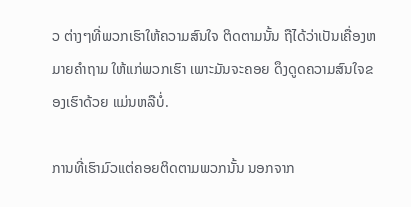ວ ຕ່າງໆທີ່ພວກເຮົາໃຫ້ຄວາມສົນໃຈ ຕິດຕາມນັ້ນ ຖືໄດ້ວ່າເປັນເຄື່ອງຫມາຍຄໍາຖາມ ໃຫ້ແກ່ພວກເຮົາ ເພາະມັນຈະຄອຍ ດຶງດູດຄວາມສົນໃຈຂອງເຮົາດ້ວຍ ແມ່ນຫລືບໍ່.

ການທີ່ເຮົາມົວແຕ່ຄອຍຕິດຕາມພວກນັ້ນ ນອກຈາກ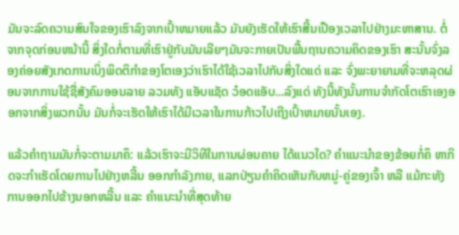ມັນຈະລົດຄວາມສົນໃຈຂອງເຮົາລົງຈາກເປົ້າຫມາຍແລ້ວ ມັນຍັງເຮັດໃຫ້ເຮົາສີ້ນເປືອງເວລາໄປຢ່າງມະຫາສານ. ຕໍ່ຈາກຈຸດກ່ອນຫນ້ານີ້ ສິ່ງໃດກໍ່ຕາມທີ່ເຮົາຢູ່ກັບມັນເລີຍໆມັນຈະກາຍເປັນພື້ນຖານຄວາມຄິດຂອງເຮົາ ສະນັ້ນຈົ່ງລອງຄ່ອຍສັງເກດການເບິ່ງພິດຕິກຳຂອງໂຕເອງວ່າເຮົາໄດ້ໃຊ້ເວລາໄປກັບສິ່ງໃດແດ່ ແລະ ຈົ່ງພະຍາຍາມທີ່ຈະຫລຸດຜ່ອນຈາກການໃຊ້ຊື່ສັງຄົມອອນລາຍ ລວມທັງ ແອັບແຊັດ ວ໋ອດແອັບ...ລົງແດ່ ທັງນີ້ທັງນັ້ນການຈຳກັດໂຕເຮົາເອງອອກຈາກສິ່ງພວກນັ້ນ ມັນກໍ່ຈະເຮັດໃຫ້ເຮົາໄດ້ມີເວລາໃນການກ້າວໄປເຖີງເປົ້າຫມາຍນັ້ນເອງ.

ແລ້ວຄຳຖາມມັນກໍ່ຈະຕາມມາຄຶ: ແລ້ວເຮົາຈະມີວິທີໃນການຜ່ອນຄາຍ ໄດ້ແນວໃດ? ຄຳແນະນຳຂອງຂ້ອຍກໍ່ຄຶ ຫາກິດຈະກຳເຮັດໂດຍການໄປຢ່າງຫລີ້ນ ອອກກຳລັງກາຍ, ແລກປ່ຽນຄໍາຄິດເຫັນກັບຫມູ່-ຄູ່ຂອງເຈົ້າ ຫລື ແມ້ກະທັງການອອກໄປຂ້າງນອກຫລີ້ນ ແລະ ຄຳແນະນຳທີ່ສຸດທ້າຍ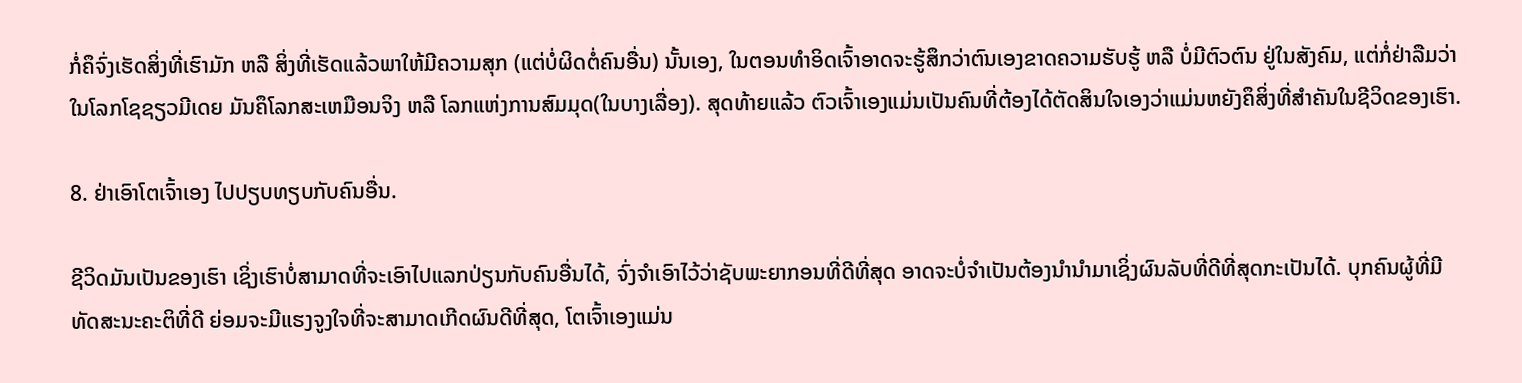ກໍ່ຄຶຈົ່ງເຮັດສິ່ງທີ່ເຮົາມັກ ຫລື ສິ່ງທີ່ເຮັດແລ້ວພາໃຫ້ມີຄວາມສຸກ (ແຕ່ບໍ່ຜິດຕໍ່ຄົນອື່ນ) ນັ້ນເອງ, ໃນຕອນທຳອິດເຈົ້າອາດຈະຮູ້ສຶກວ່າຕົນເອງຂາດຄວາມຮັບຮູ້ ຫລື ບໍ່ມີຕົວຕົນ ຢູ່ໃນສັງຄົມ, ແຕ່ກໍ່ຢ່າລືມວ່າໃນໂລກໂຊຊຽວມີເດຍ ມັນຄຶໂລກສະເຫມືອນຈິງ ຫລື ໂລກແຫ່ງການສົມມຸດ(ໃນບາງເລື່ອງ). ສຸດທ້າຍແລ້ວ ຕົວເຈົ້າເອງແມ່ນເປັນຄົນທີ່ຕ້ອງໄດ້ຕັດສິນໃຈເອງວ່າແມ່ນຫຍັງຄຶສິ່ງທີ່ສຳຄັນໃນຊີວິດຂອງເຮົາ.

8. ຢ່າເອົາໂຕເຈົ້າເອງ ໄປປຽບທຽບກັບຄົນອື່ນ.

ຊີວິດມັນເປັນຂອງເຮົາ ເຊິ່ງເຮົາບໍ່ສາມາດທີ່ຈະເອົາໄປແລກປ່ຽນກັບຄົນອື່ນໄດ້, ຈົ່ງຈໍາເອົາໄວ້ວ່າຊັບພະຍາກອນທີ່ດີທີ່ສຸດ ອາດຈະບໍ່ຈຳເປັນຕ້ອງນຳນຳມາເຊິ່ງຜົນລັບທີ່ດີທີ່ສຸດກະເປັນໄດ້. ບຸກຄົນຜູ້ທີ່ມີທັດສະນະຄະຕິທີ່ດີ ຍ່ອມຈະມີແຮງຈູງໃຈທີ່ຈະສາມາດເກີດຜົນດີທີ່ສຸດ, ໂຕເຈົ້າເອງແມ່ນ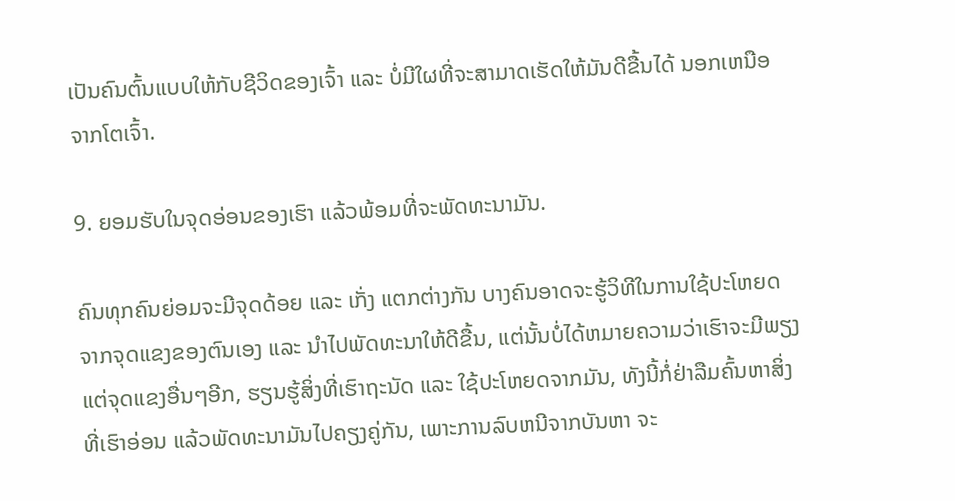ເປັນຄົນຕົ້ນແບບໃຫ້ກັບຊີວິດຂອງເຈົ້າ ແລະ ບໍ່ມີໃຜທີ່ຈະສາມາດເຮັດໃຫ້ມັນດີຂື້ນໄດ້ ນອກເຫນືອຈາກໂຕເຈົ້າ.

9. ຍອມຮັບໃນຈຸດອ່ອນຂອງເຮົາ ແລ້ວພ້ອມທີ່ຈະພັດທະນາມັນ.

ຄົນທຸກຄົນຍ່ອມຈະມີຈຸດດ້ອຍ ແລະ ເກັ່ງ ແຕກຕ່າງກັນ ບາງຄົນອາດຈະຮູ້ວິທີໃນການໃຊ້ປະໂຫຍດຈາກຈຸດແຂງຂອງຕົນເອງ ແລະ ນຳໄປພັດທະນາໃຫ້ດີຂື້ນ, ແຕ່ນັ້ນບໍ່ໄດ້ຫມາຍຄວາມວ່າເຮົາຈະມີພຽງແຕ່ຈຸດແຂງອື່ນໆອີກ, ຮຽນຮູ້ສິ່ງທີ່ເຮົາຖະນັດ ແລະ ໃຊ້ປະໂຫຍດຈາກມັນ, ທັງນີ້ກໍ່ຢ່າລືມຄົ້ນຫາສິ່ງທີ່ເຮົາອ່ອນ ແລ້ວພັດທະນາມັນໄປຄຽງຄູ່ກັນ, ເພາະການລົບຫນີຈາກບັນຫາ ຈະ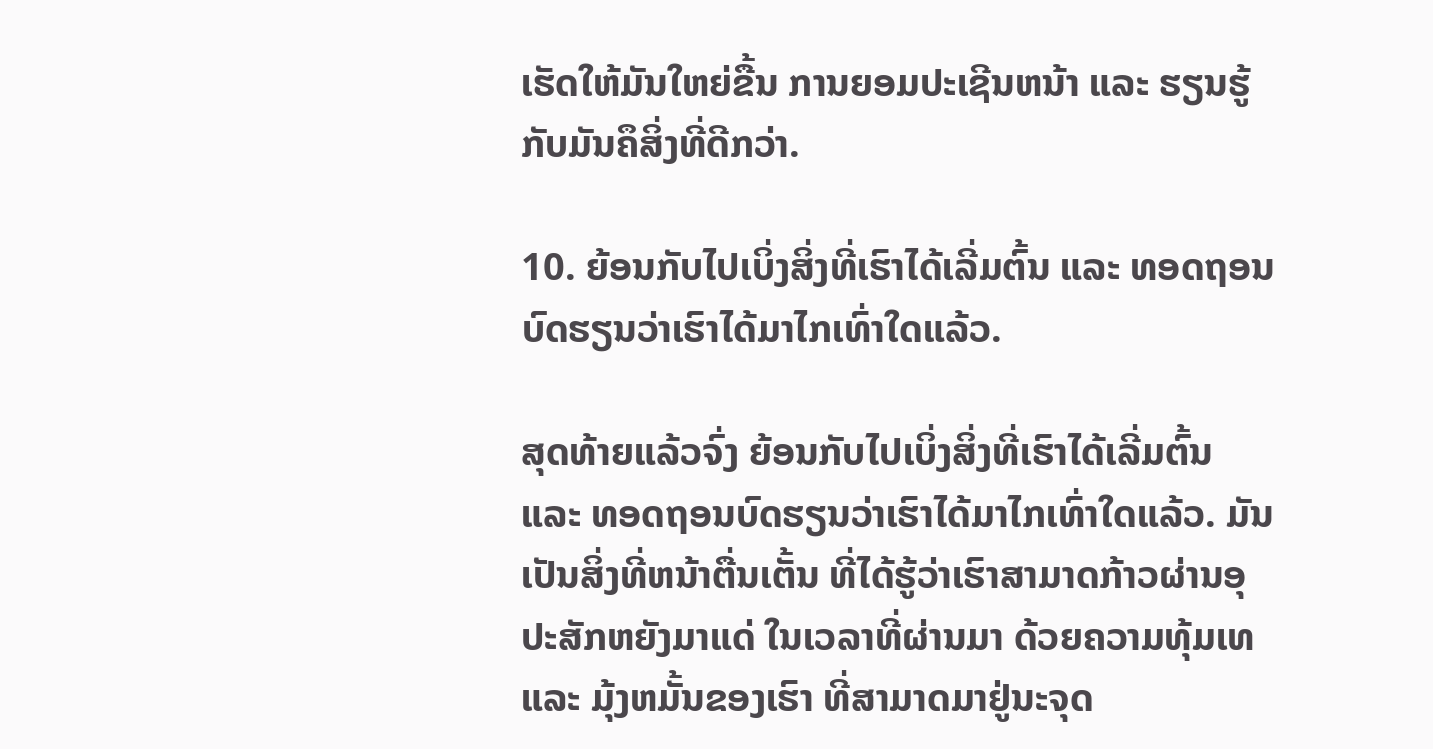ເຮັດໃຫ້ມັນໃຫຍ່ຂື້ນ ການຍອມປະເຊີນຫນ້າ ແລະ ຮຽນຮູ້ກັບມັນຄຶສິ່ງທີ່ດີກວ່າ.

10. ຍ້ອນກັບໄປເບິ່ງສິ່ງທີ່ເຮົາໄດ້ເລີ່ມຕົ້ນ ແລະ ທອດຖອນບົດຮຽນວ່າເຮົາໄດ້ມາໄກເທົ່າໃດແລ້ວ.

ສຸດທ້າຍແລ້ວຈົ່ງ ຍ້ອນກັບໄປເບິ່ງສິ່ງທີ່ເຮົາໄດ້ເລີ່ມຕົ້ນ ແລະ ທອດຖອນບົດຮຽນວ່າເຮົາໄດ້ມາໄກເທົ່າໃດແລ້ວ. ມັນເປັນສິ່ງທີ່ຫນ້າຕື່ນເຕັ້ນ ທີ່ໄດ້ຮູ້ວ່າເຮົາສາມາດກ້າວຜ່ານອຸປະສັກຫຍັງມາແດ່ ໃນເວລາທີ່ຜ່ານມາ ດ້ວຍຄວາມທຸ້ມເທ ແລະ ມຸ້ງຫມັ້ນຂອງເຮົາ ທີ່ສາມາດມາຢູ່ນະຈຸດ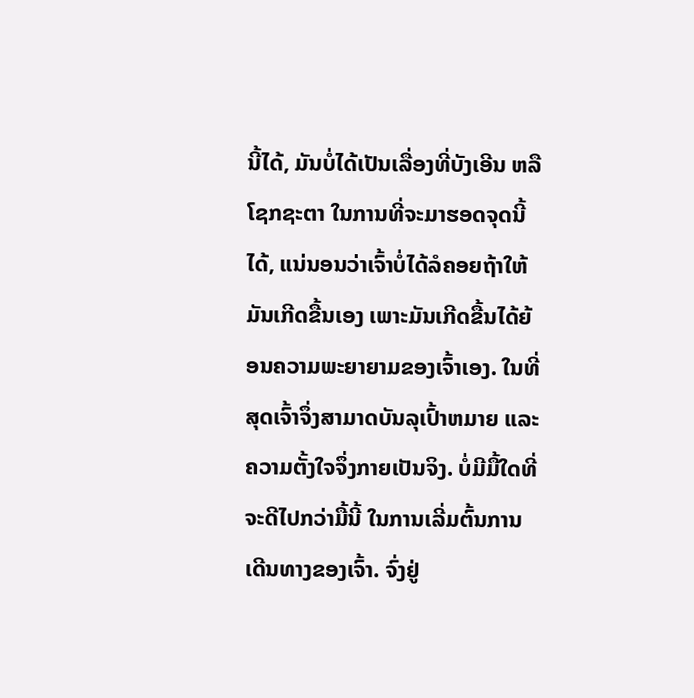ນີ້ໄດ້, ມັນບໍ່ໄດ້ເປັນເລື່ອງທີ່ບັງເອີນ ຫລື ໂຊກຊະຕາ ໃນການທີ່ຈະມາຮອດຈຸດນີ້ໄດ້, ແນ່ນອນວ່າເຈົ້າບໍ່ໄດ້ລໍຄອຍຖ້າໃຫ້ມັນເກີດຂື້ນເອງ ເພາະມັນເກີດຂື້ນໄດ້ຍ້ອນຄວາມພະຍາຍາມຂອງເຈົ້າເອງ. ໃນທີ່ສຸດເຈົ້າຈຶ່ງສາມາດບັນລຸເປົ້າຫມາຍ ແລະ ຄວາມຕັ້ງໃຈຈຶ່ງກາຍເປັນຈິງ. ບໍ່ມີມື້ໃດທີ່ຈະດີໄປກວ່າມື້ນີ້ ໃນການເລີ່ມຕົ້ນການເດີນທາງຂອງເຈົ້າ. ຈົ່ງຢູ່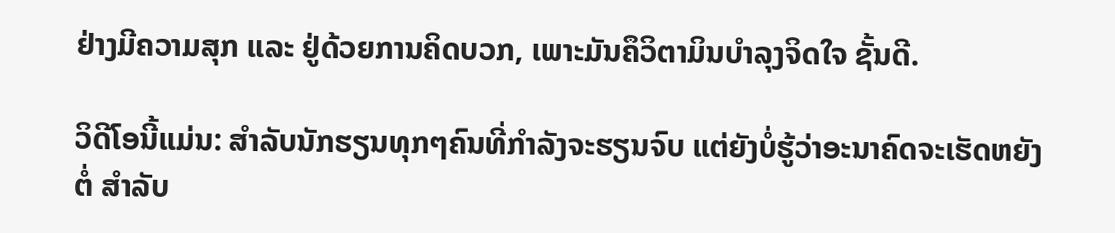ຢ່າງມີຄວາມສຸກ ແລະ ຢູ່ດ້ວຍການຄິດບວກ, ເພາະມັນຄຶວິຕາມິນບໍາລຸງຈິດໃຈ ຊັ້ນດີ.

ວິດີໂອນີ້ແມ່ນ: ສໍາລັບນັກຮຽນທຸກໆຄົນທີ່ກໍາລັງຈະຮຽນຈົບ ແຕ່ຍັງບໍ່ຮູ້ວ່າອະນາຄົດຈະເຮັດຫຍັງຕໍ່ ສໍາລັບ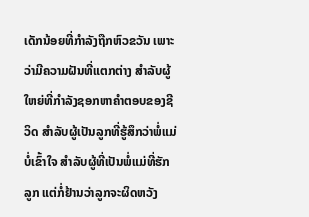ເດັກນ້ອຍທີ່ກໍາລັງຖືກຫົວຂວັນ ເພາະວ່າມີຄວາມຝັນທີ່ແຕກຕ່າງ ສໍາລັບຜູ້ໃຫຍ່ທີ່ກໍາລັງຊອກຫາຄໍາຕອບຂອງຊີວິດ ສໍາລັບຜູ້ເປັນລູກທີ່ຮູ້ສຶກວ່າພໍ່ແມ່ບໍ່ເຂົ້າໃຈ ສໍາລັບຜູ້ທີ່ເປັນພໍ່ແມ່ທີ່ຮັກລູກ ແຕ່ກໍ່ຢ້ານວ່າລູກຈະຜິດຫວັງ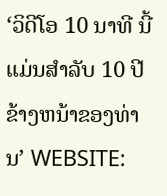‘ວິດີໂອ 10 ນາທີ ນີ້ແມ່ນສໍາລັບ 10 ປີ ຂ້າງຫນ້າຂອງທ່ານ’ WEBSITE: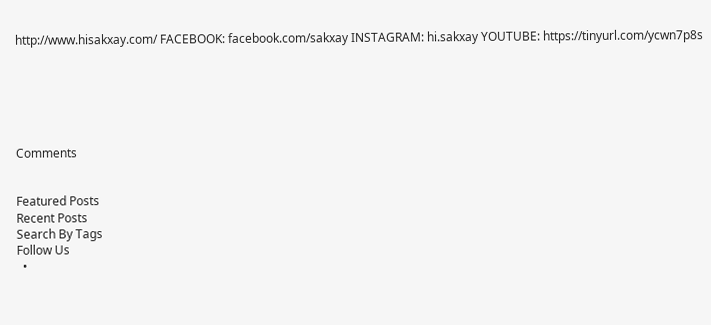http://www.hisakxay.com/ FACEBOOK: facebook.com/sakxay INSTAGRAM: hi.sakxay YOUTUBE: https://tinyurl.com/ycwn7p8s






Comments


Featured Posts
Recent Posts
Search By Tags
Follow Us
  •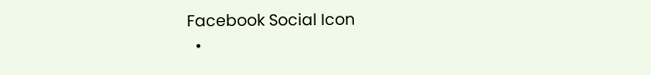Facebook Social Icon
  •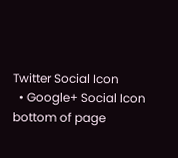Twitter Social Icon
  • Google+ Social Icon
bottom of page